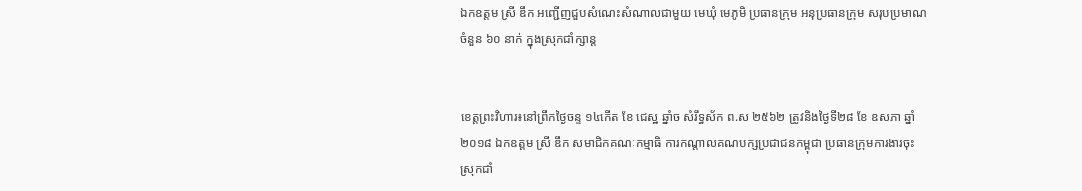ឯកឧត្តម ស្រី ឌឹក អញ្ជើញជួបសំណេះសំណាលជាមួយ មេឃុំ មេភូមិ ប្រធានក្រុម អនុប្រធានក្រុម សរុបប្រមាណចំនួន ៦០ នាក់ ក្នុងស្រុកជាំក្សាន្ត


ខេត្តព្រះវិហារ៖នៅព្រឹកថ្ងៃចន្ទ ១៤កើត ខែ ជេស្ឋ ឆ្នាំច សំរឹទ្ធស័ក ព.ស ២៥៦២ ត្រូវនិងថ្ងៃទី២៨ ខែ ឧសភា ឆ្នាំ២០១៨ ឯកឧត្តម ស្រី ឌឹក សមាជិកគណៈកម្មាធិ ការកណ្តាលគណបក្សប្រជាជនកម្ពុជា ប្រធានក្រុមការងារចុះស្រុកជាំ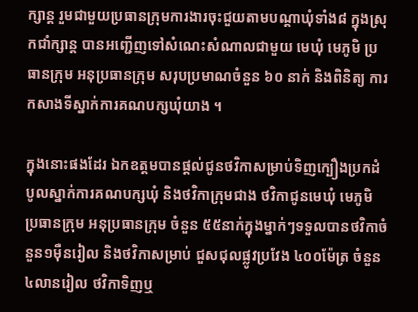ក្សាន្ត រួមជាមួយប្រធានក្រុមការងារចុះជួយតាមបណ្តាឃុំទាំង៨ ក្នុងស្រុកជាំក្សាន្ត បានអញ្ជើញទៅសំណេះសំណាលជាមួយ មេឃុំ មេភូមិ ប្រធានក្រុម អនុប្រធានក្រុម សរុបប្រមាណចំនួន ៦០ នាក់ និងពិនិត្យ ការកសាងទីស្នាក់ការគណបក្សឃុំយាង ។

ក្នុងនោះផងដែរ ឯកឧត្តមបានផ្តល់ជូនថវិកាសម្រាប់ទិញក្បឿងប្រកដំបូលស្នាក់ការគណបក្សឃុំ និងថវិកាក្រុមជាង ថវិកាជូនមេឃុំ មេភូមិ ប្រធានក្រុម អនុប្រធានក្រុម ចំនួន ៥៥នាក់ក្នុងម្នាក់ៗទទួលបានថវិកាចំនួន១ម៉ឺនរៀល និងថវិកាសម្រាប់ ជួសជុលផ្លូវប្រវែង ៤០០ម៉ែត្រ ចំនួន ៤លានរៀល ថវិកាទិញឬ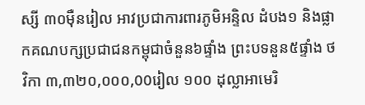ស្សី ៣០ម៉ឺនរៀល អាវប្រជាការពារភូមិអន្ទិល ដំបង១ និងផ្លាកគណបក្សប្រជាជនកម្ពុជាចំនួន៦ផ្ទាំង ព្រះបទនួន៥ផ្ទាំង ថវិកា ៣,៣២០,០០០,00រៀល ១០០ ដុល្លាអាមេរិ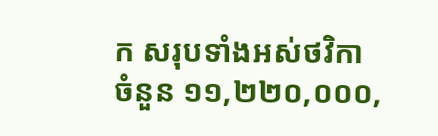ក សរុបទាំងអស់ថវិកា ចំនួន ១១,២២០,០០០,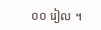០០ រៀល ។